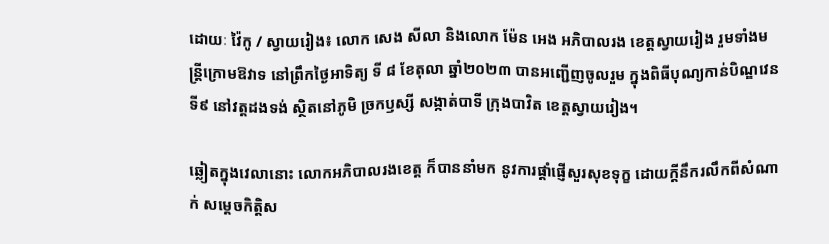ដោយៈ វ៉ៃកូ / ស្វាយរៀង៖ លោក សេង សីលា និងលោក ម៉ែន អេង អភិបាលរង ខេត្តស្វាយរៀង រួមទាំងមន្ត្រីក្រោមឱវាទ នៅព្រឹកថ្ងៃអាទិត្យ ទី ៨ ខែតុលា ឆ្នាំ២០២៣ បានអញ្ជើញចូលរួម ក្នុងពិធីបុណ្យកាន់បិណ្ឌវេនទី៩ នៅវត្តដងទង់ ស្ថិតនៅភូមិ ច្រកឫស្សី សង្កាត់បាទី ក្រុងបាវិត ខេត្តស្វាយរៀង។

ឆ្លៀតក្នុងវេលានោះ លោកអភិបាលរងខេត្ត ក៏បាននាំមក នូវការផ្តាំផ្ញើសួរសុខទុក្ខ ដោយក្តីនឹករលឹកពីសំណាក់ សម្តេចកិត្តិស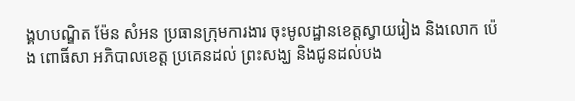ង្គហបណ្ឌិត ម៉ែន សំអន ប្រធានក្រុមការងារ ចុះមូលដ្ឋានខេត្តស្វាយរៀង និងលោក ប៉េង ពោធិ៍សា អភិបាលខេត្ត ប្រគេនដល់ ព្រះសង្ឃ និងជូនដល់បង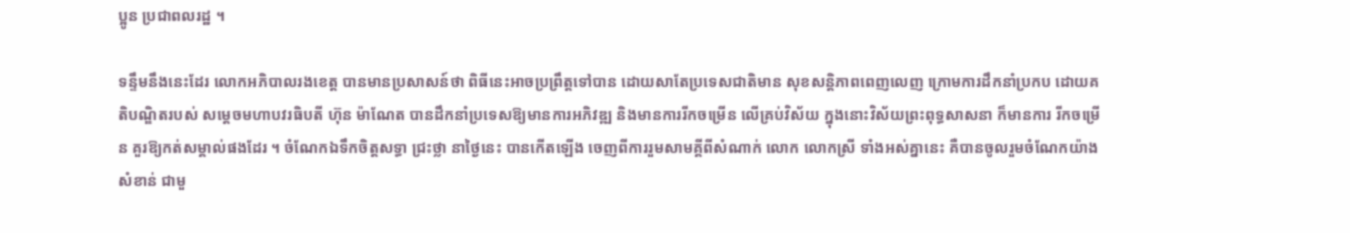ប្អូន ប្រជាពលរដ្ឋ ។

ទន្ទឹមនឹងនេះដែរ លោកអភិបាលរងខេត្ត បានមានប្រសាសន៍ថា ពិធីនេះអាចប្រព្រឹត្តទៅបាន ដោយសាតែប្រទេសជាតិមាន សុខសន្តិភាពពេញលេញ ក្រោមការដឹកនាំប្រកប ដោយគតិបណ្ឌិតរបស់ សម្តេចមហាបវរធិបតី ហ៊ុន ម៉ាណែត បានដឹកនាំប្រទេសឱ្យមានការអភិវឌ្ឍ និងមានការរីកចម្រើន លើគ្រប់វិស័យ ក្នុងនោះវិស័យព្រះពុទ្ធសាសនា ក៏មានការ រីកចម្រើន គួរឱ្យកត់សម្គាល់ផងដែរ ។ ចំណែកឯទឹកចិត្តសទ្ធា ជ្រះថ្លា នាថ្ងៃនេះ បានកើតឡើង ចេញពីការរួមសាមគ្គីពីសំណាក់ លោក លោកស្រី ទាំងអស់គ្នានេះ គឺបានចូលរួមចំណែកយ៉ាង សំខាន់ ជាមួ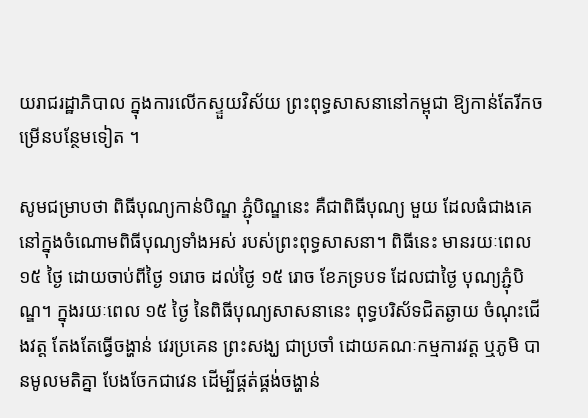យរាជរដ្ឋាភិបាល ក្នុងការលើកស្ទួយវិស័យ ព្រះពុទ្ធសាសនានៅកម្ពុជា ឱ្យកាន់តែរីកចម្រើនបន្ថែមទៀត ។

សូមជម្រាបថា ពិធីបុណ្យកាន់បិណ្ឌ ភ្ជុំបិណ្ឌនេះ គឺជាពិធីបុណ្យ មួយ ដែលធំជាងគេ នៅក្នុងចំណោមពិធីបុណ្យទាំងអស់ របស់ព្រះពុទ្ធសាសនា។ ពិធីនេះ មានរយៈពេល ១៥ ថ្ងៃ ដោយចាប់ពីថ្ងៃ ១រោច ដល់ថ្ងៃ ១៥ រោច ខែភទ្របទ ដែលជាថ្ងៃ បុណ្យភ្ជុំបិណ្ឌ។ ក្នុងរយៈពេល ១៥ ថ្ងៃ នៃពិធីបុណ្យសាសនានេះ ពុទ្ធបរិស័ទជិតឆ្ងាយ ចំណុះជើងវត្ត តែងតែធ្វើចង្ហាន់ វេរប្រគេន ព្រះសង្ឃ ជាប្រចាំ ដោយគណៈកម្មការវត្ត ឬភូមិ បានមូលមតិគ្នា បែងចែកជាវេន ដើម្បីផ្គត់ផ្គង់ចង្ហាន់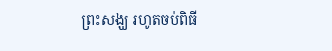ព្រះសង្ឃ រហូតចប់ពិធី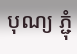បុណ្យ ភ្ជុំ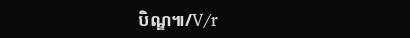បិណ្ឌ៕/V/r